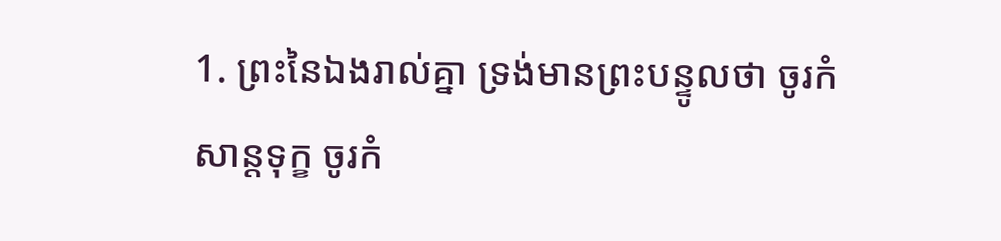1. ព្រះនៃឯងរាល់គ្នា ទ្រង់មានព្រះបន្ទូលថា ចូរកំសាន្តទុក្ខ ចូរកំ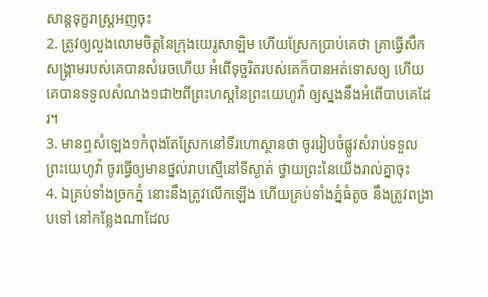សាន្តទុក្ខរាស្ត្រអញចុះ
2. ត្រូវឲ្យលួងលោមចិត្តនៃក្រុងយេរូសាឡិម ហើយស្រែកប្រាប់គេថា គ្រាធ្វើសឹកសង្គ្រាមរបស់គេបានសំរេចហើយ អំពើទុច្ចរិតរបស់គេក៏បានអត់ទោសឲ្យ ហើយគេបានទទួលសំណង១ជា២ពីព្រះហស្តនៃព្រះយេហូវ៉ា ឲ្យស្នងនឹងអំពើបាបគេដែរ។
3. មានឮសំឡេង១កំពុងតែស្រែកនៅទីរហោស្ថានថា ចូររៀបចំផ្លូវសំរាប់ទទួលព្រះយេហូវ៉ា ចូរធ្វើឲ្យមានថ្នល់រាបស្មើនៅទីស្ងាត់ ថ្វាយព្រះនៃយើងរាល់គ្នាចុះ
4. ឯគ្រប់ទាំងច្រកភ្នំ នោះនឹងត្រូវលើកឡើង ហើយគ្រប់ទាំងភ្នំធំតូច នឹងត្រូវពង្រាបទៅ នៅកន្លែងណាដែល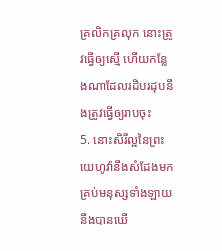គ្រលិកគ្រលុក នោះត្រូវធ្វើឲ្យស្មើ ហើយកន្លែងណាដែលរដិបរដុបនឹងត្រូវធ្វើឲ្យរាបចុះ
5. នោះសិរីល្អនៃព្រះយេហូវ៉ានឹងសំដែងមក គ្រប់មនុស្សទាំងឡាយនឹងបានឃើ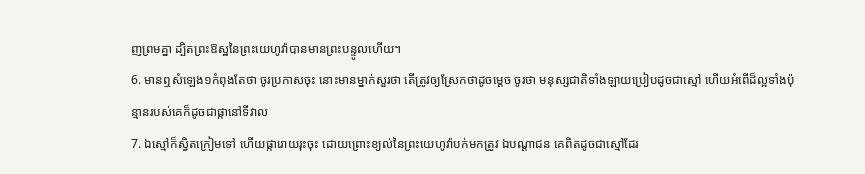ញព្រមគ្នា ដ្បិតព្រះឱស្ឋនៃព្រះយេហូវ៉ាបានមានព្រះបន្ទូលហើយ។
6. មានឮសំឡេង១កំពុងតែថា ចូរប្រកាសចុះ នោះមានម្នាក់សួរថា តើត្រូវឲ្យស្រែកថាដូចម្តេច ចូរថា មនុស្សជាតិទាំងឡាយប្រៀបដូចជាស្មៅ ហើយអំពើដ៏ល្អទាំងប៉ុន្មានរបស់គេក៏ដូចជាផ្កានៅទីវាល
7. ឯស្មៅក៏ស្វិតក្រៀមទៅ ហើយផ្ការោយរុះចុះ ដោយព្រោះខ្យល់នៃព្រះយេហូវ៉ាបក់មកត្រូវ ឯបណ្តាជន គេពិតដូចជាស្មៅដែរ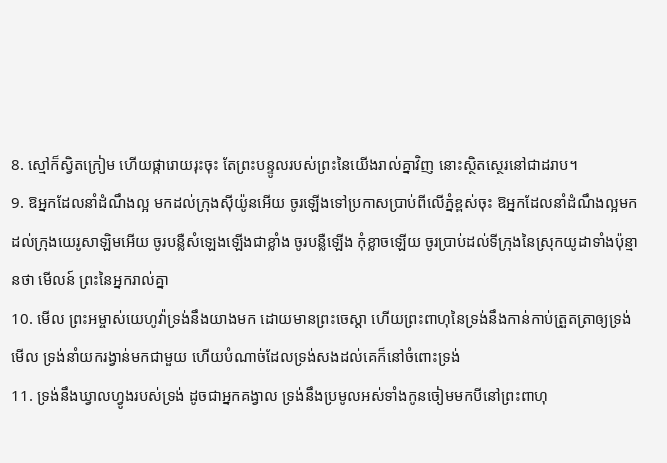8. ស្មៅក៏ស្វិតក្រៀម ហើយផ្ការោយរុះចុះ តែព្រះបន្ទូលរបស់ព្រះនៃយើងរាល់គ្នាវិញ នោះស្ថិតស្ថេរនៅជាដរាប។
9. ឱអ្នកដែលនាំដំណឹងល្អ មកដល់ក្រុងស៊ីយ៉ូនអើយ ចូរឡើងទៅប្រកាសប្រាប់ពីលើភ្នំខ្ពស់ចុះ ឱអ្នកដែលនាំដំណឹងល្អមកដល់ក្រុងយេរូសាឡិមអើយ ចូរបន្លឺសំឡេងឡើងជាខ្លាំង ចូរបន្លឺឡើង កុំខ្លាចឡើយ ចូរប្រាប់ដល់ទីក្រុងនៃស្រុកយូដាទាំងប៉ុន្មានថា មើលន៍ ព្រះនៃអ្នករាល់គ្នា
10. មើល ព្រះអម្ចាស់យេហូវ៉ាទ្រង់នឹងយាងមក ដោយមានព្រះចេស្តា ហើយព្រះពាហុនៃទ្រង់នឹងកាន់កាប់ត្រួតត្រាឲ្យទ្រង់ មើល ទ្រង់នាំយករង្វាន់មកជាមួយ ហើយបំណាច់ដែលទ្រង់សងដល់គេក៏នៅចំពោះទ្រង់
11. ទ្រង់នឹងឃ្វាលហ្វូងរបស់ទ្រង់ ដូចជាអ្នកគង្វាល ទ្រង់នឹងប្រមូលអស់ទាំងកូនចៀមមកបីនៅព្រះពាហុ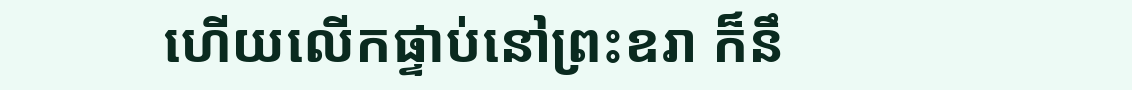ហើយលើកផ្ទាប់នៅព្រះឧរា ក៏នឹ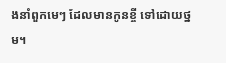ងនាំពួកមេៗ ដែលមានកូនខ្ចី ទៅដោយថ្នម។